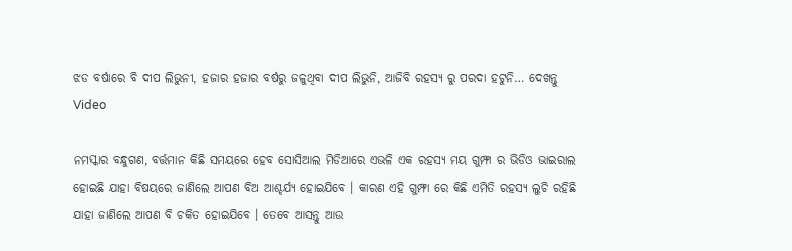ଝଡ ବର୍ଷାରେ ବି ଦୀପ ଲିଭୁନୀ, ହଜାର ହଜାର ବର୍ଷରୁ ଜଳୁଥିବା ଦୀପ ଲିଭୁନି, ଆଜିବି ରହସ୍ୟ ରୁ ପରଦା ହଟୁନି… ଦେଖନ୍ତୁ Video

ନମସ୍କାର ବନ୍ଧୁଗଣ, ବର୍ତ୍ତମାନ କିଛି ସମୟରେ ହେବ ସୋସିଆଲ ମିଡିଆରେ ଏଭଳି ଏକ ରହସ୍ୟ ମୟ ଗୁମ୍ଫା ର ଭିଡିଓ ଭାଇରାଲ ହୋଇଛି ଯାହା ବିଷୟରେ ଜାଣିଲେ ଆପଣ ବିଅ ଆଶ୍ଚର୍ଯ୍ୟ ହୋଇଯିବେ । କାରଣ ଏହି ଗୁମ୍ଫା ରେ କିଛି ଏମିତି ରହସ୍ୟ ଲୁଚି ରହିଛି ଯାହା ଜାଣିଲେ ଆପଣ ବି ଚକିତ ହୋଇଯିବେ । ତେବେ ଆସନ୍ତୁ ଆଉ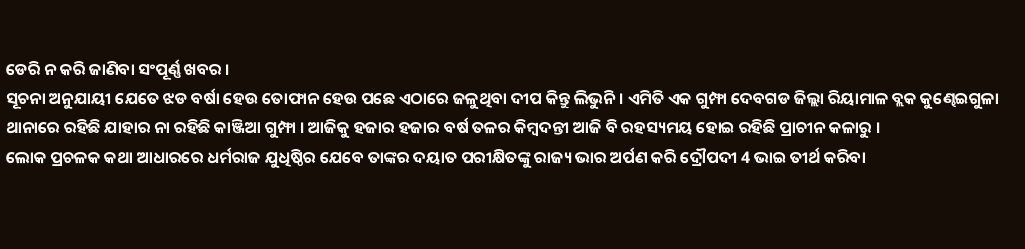ଡେରି ନ କରି ଜାଣିବା ସଂପୂର୍ଣ୍ଣ ଖବର ।
ସୂଚନା ଅନୁଯାୟୀ ଯେତେ ଝଡ ବର୍ଷା ହେଉ ତୋଫାନ ହେଉ ପଛେ ଏଠାରେ ଜଳୁଥିବା ଦୀପ କିନ୍ତୁ ଲିଭୁନି । ଏମିତି ଏକ ଗୁମ୍ଫା ଦେବଗଡ ଜିଲ୍ଲା ରିୟାମାଳ ବ୍ଲକ କୁଣ୍ଢେଇଗୁଳା ଥାନାରେ ରହିଛି ଯାହାର ନା ରହିଛି କାଞ୍ଜିଆ ଗୁମ୍ଫା । ଆଜିକୁ ହଜାର ହଜାର ବର୍ଷ ତଳର କିମ୍ବଦନ୍ତୀ ଆଜି ବି ରହସ୍ୟମୟ ହୋଇ ରହିଛି ପ୍ରାଚୀନ କଳାରୁ ।
ଲୋକ ପ୍ରଚଳକ କଥା ଆଧାରରେ ଧର୍ମରାଜ ଯୁଧିଷ୍ଠିର ଯେବେ ତାଙ୍କର ଦୟାତ ପରୀକ୍ଷିତଙ୍କୁ ରାଜ୍ୟ ଭାର ଅର୍ପଣ କରି ଦ୍ରୌପଦୀ 4 ଭାଇ ତୀର୍ଥ କରିବା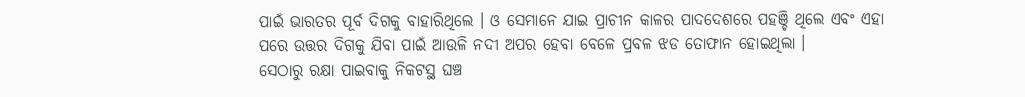ପାଇଁ ଭାରତର ପୂର୍ବ ଦିଗକୁ ବାହାରିଥିଲେ । ଓ ସେମାନେ ଯାଇ ପ୍ରାଚୀନ କାଳର ପାଦଦେଶରେ ପହଞ୍ଚି ଥିଲେ ଏବଂ ଏହା ପରେ ଉତ୍ତର ଦିଗକୁ ଯିବା ପାଇଁ ଆଉଳି ନଦୀ ଅପର ହେବା ବେଳେ ପ୍ରବଳ ଝଡ ତୋଫାନ ହୋଇଥିଲା ।
ସେଠାରୁ ରକ୍ଷା ପାଇବାକୁ ନିକଟସ୍ଥ ଘଞ୍ଚ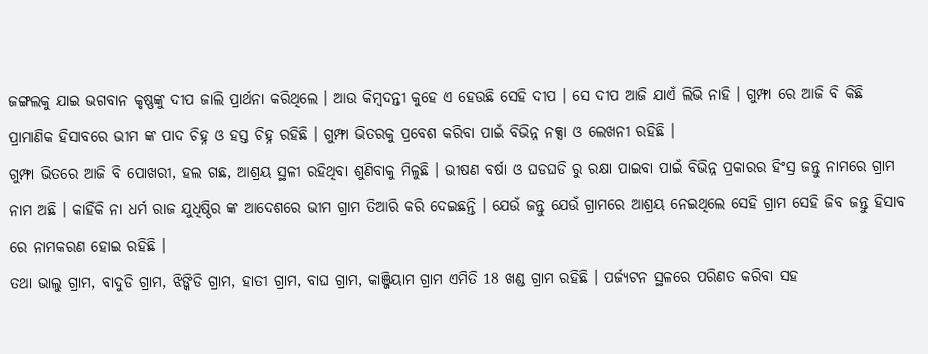ଜଙ୍ଗଲକୁ ଯାଇ ଭଗବାନ କୃଷ୍ଣଙ୍କୁ ଦୀପ ଜାଲି ପ୍ରାର୍ଥନା କରିଥିଲେ । ଆଉ କିମ୍ବଦନ୍ତୀ କୁହେ ଏ ହେଉଛି ସେହି ଦୀପ । ସେ ଦୀପ ଆଜି ଯାଏଁ ଲିଭି ନାହି । ଗୁମ୍ଫା ରେ ଆଜି ବି କିଛି ପ୍ରାମାଣିକ ହିସାବରେ ଭୀମ ଙ୍କ ପାଦ ଚିହ୍ନ ଓ ହସ୍ତ ଚିହ୍ନ ରହିଛି । ଗୁମ୍ଫା ଭିତରକୁ ପ୍ରବେଶ କରିବା ପାଇଁ ବିଭିନ୍ନ ନକ୍ସା ଓ ଲେଖନୀ ରହିଛି ।
ଗୁମ୍ଫା ଭିତରେ ଆଜି ବି ପୋଖରୀ, ହଲ ଗଛ, ଆଶ୍ରୟ ସ୍ଥଳୀ ରହିଥିବା ଶୁଣିବାକୁ ମିଳୁଛି । ଭୀଷଣ ବର୍ଷା ଓ ଘଡଘଡି ରୁ ରକ୍ଷା ପାଇବା ପାଇଁ ବିଭିନ୍ନ ପ୍ରକାରର ହିଂସ୍ର ଜନ୍ତୁ ନାମରେ ଗ୍ରାମ ନାମ ଅଛି । କାହିଁକି ନା ଧର୍ମ ରାଜ ଯୁଧିଷ୍ଠିର ଙ୍କ ଆଦେଶରେ ଭୀମ ଗ୍ରାମ ତିଆରି କରି ଦେଇଛନ୍ତି । ଯେଉଁ ଜନ୍ତୁ ଯେଉଁ ଗ୍ରାମରେ ଆଶ୍ରୟ ନେଇଥିଲେ ସେହି ଗ୍ରାମ ସେହି ଜିବ ଜନ୍ତୁ ହିସାବ ରେ ନାମକରଣ ହୋଇ ରହିଛି ।
ତଥା ଭାଲୁ ଗ୍ରାମ, ବାଦୁଡି ଗ୍ରାମ, ଝିଙ୍କିଡି ଗ୍ରାମ, ହାତୀ ଗ୍ରାମ, ବାଘ ଗ୍ରାମ, କାଞ୍ଜିୟାମ ଗ୍ରାମ ଏମିତି 18 ଖଣ୍ଡ ଗ୍ରାମ ରହିଛି । ପର୍ଜ୍ୟଟନ ସ୍ଥଳରେ ପରିଣତ କରିବା ସହ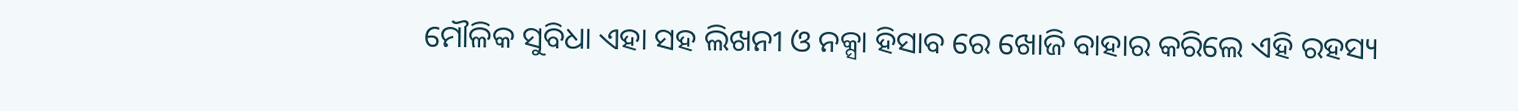ମୌଳିକ ସୁବିଧା ଏହା ସହ ଲିଖନୀ ଓ ନକ୍ସା ହିସାବ ରେ ଖୋଜି ବାହାର କରିଲେ ଏହି ରହସ୍ୟ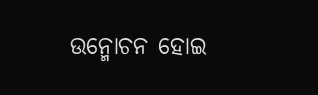ଉନ୍ମୋଚନ ହୋଇ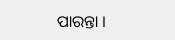ପାରନ୍ତା ।